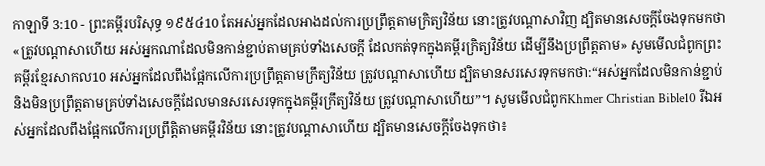កាឡាទី 3:10 - ព្រះគម្ពីរបរិសុទ្ធ ១៩៥៤10 តែអស់អ្នកដែលអាងដល់ការប្រព្រឹត្តតាមក្រិត្យវិន័យ នោះត្រូវបណ្តាសាវិញ ដ្បិតមានសេចក្ដីចែងទុកមកថា «ត្រូវបណ្តាសាហើយ អស់អ្នកណាដែលមិនកាន់ខ្ជាប់តាមគ្រប់ទាំងសេចក្ដី ដែលកត់ទុកក្នុងគម្ពីរក្រិត្យវិន័យ ដើម្បីនឹងប្រព្រឹត្តតាម» សូមមើលជំពូកព្រះគម្ពីរខ្មែរសាកល10 អស់អ្នកដែលពឹងផ្អែកលើការប្រព្រឹត្តតាមក្រឹត្យវិន័យ ត្រូវបណ្ដាសាហើយ ដ្បិតមានសរសេរទុកមកថា:“អស់អ្នកដែលមិនកាន់ខ្ជាប់ និងមិនប្រព្រឹត្តតាមគ្រប់ទាំងសេចក្ដីដែលមានសរសេរទុកក្នុងគម្ពីរក្រឹត្យវិន័យ ត្រូវបណ្ដាសាហើយ”។ សូមមើលជំពូកKhmer Christian Bible10 រីឯអស់អ្នកដែលពឹងផ្អែកលើការប្រព្រឹត្តិតាមគម្ពីរវិន័យ នោះត្រូវបណ្តាសាហើយ ដ្បិតមានសេចក្ដីចែងទុកថា៖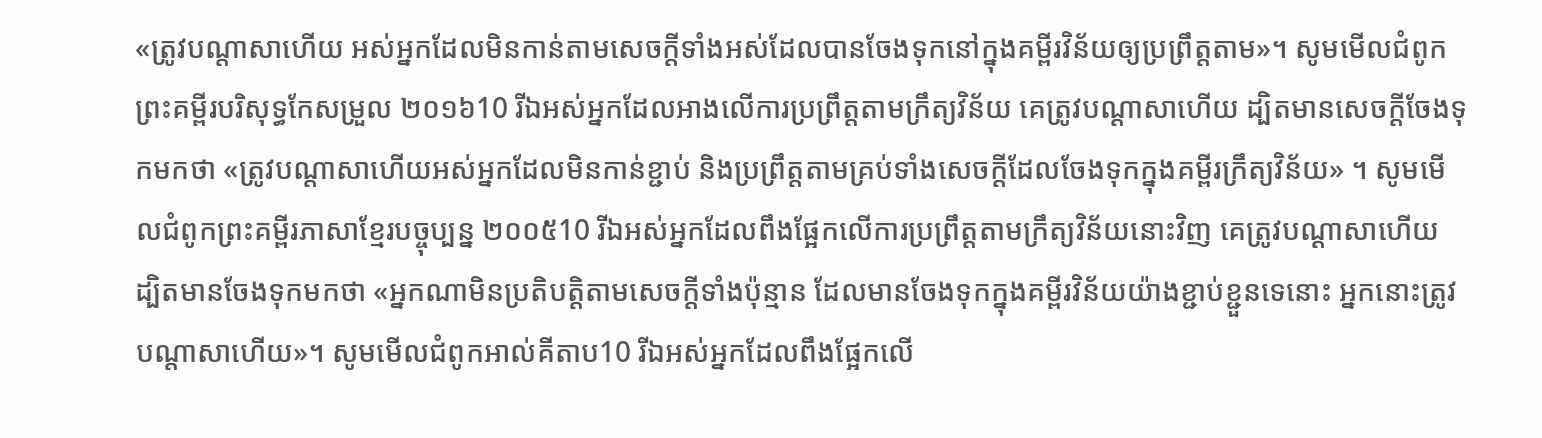«ត្រូវបណ្តាសាហើយ អស់អ្នកដែលមិនកាន់តាមសេចក្ដីទាំងអស់ដែលបានចែងទុកនៅក្នុងគម្ពីរវិន័យឲ្យប្រព្រឹត្ដតាម»។ សូមមើលជំពូកព្រះគម្ពីរបរិសុទ្ធកែសម្រួល ២០១៦10 រីឯអស់អ្នកដែលអាងលើការប្រព្រឹត្តតាមក្រឹត្យវិន័យ គេត្រូវបណ្ដាសាហើយ ដ្បិតមានសេចក្ដីចែងទុកមកថា «ត្រូវបណ្ដាសាហើយអស់អ្នកដែលមិនកាន់ខ្ជាប់ និងប្រព្រឹត្តតាមគ្រប់ទាំងសេចក្ដីដែលចែងទុកក្នុងគម្ពីរក្រឹត្យវិន័យ» ។ សូមមើលជំពូកព្រះគម្ពីរភាសាខ្មែរបច្ចុប្បន្ន ២០០៥10 រីឯអស់អ្នកដែលពឹងផ្អែកលើការប្រព្រឹត្តតាមក្រឹត្យវិន័យនោះវិញ គេត្រូវបណ្ដាសាហើយ ដ្បិតមានចែងទុកមកថា «អ្នកណាមិនប្រតិបត្តិតាមសេចក្ដីទាំងប៉ុន្មាន ដែលមានចែងទុកក្នុងគម្ពីរវិន័យយ៉ាងខ្ជាប់ខ្ជួនទេនោះ អ្នកនោះត្រូវបណ្ដាសាហើយ»។ សូមមើលជំពូកអាល់គីតាប10 រីឯអស់អ្នកដែលពឹងផ្អែកលើ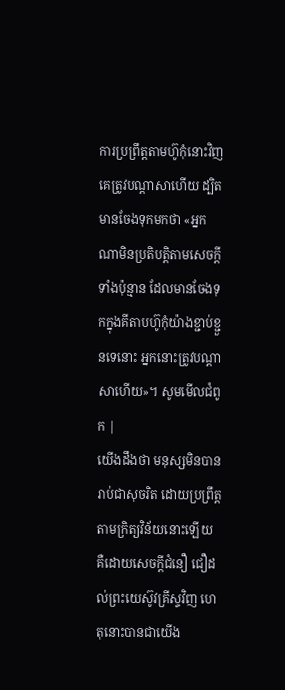ការប្រព្រឹត្ដតាមហ៊ូកុំនោះវិញ គេត្រូវបណ្ដាសាហើយ ដ្បិតមានចែងទុកមកថា «អ្នកណាមិនប្រតិបត្ដិតាមសេចក្ដីទាំងប៉ុន្មាន ដែលមានចែងទុកក្នុងគីតាបហ៊ូកុំយ៉ាងខ្ជាប់ខ្ជួនទេនោះ អ្នកនោះត្រូវបណ្ដាសាហើយ»។ សូមមើលជំពូក |
យើងដឹងថា មនុស្សមិនបានរាប់ជាសុចរិត ដោយប្រព្រឹត្តតាមក្រិត្យវិន័យនោះឡើយ គឺដោយសេចក្ដីជំនឿ ជឿដល់ព្រះយេស៊ូវគ្រីស្ទវិញ ហេតុនោះបានជាយើង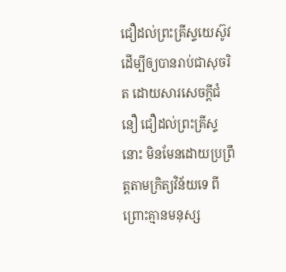ជឿដល់ព្រះគ្រីស្ទយេស៊ូវ ដើម្បីឲ្យបានរាប់ជាសុចរិត ដោយសារសេចក្ដីជំនឿ ជឿដល់ព្រះគ្រីស្ទនោះ មិនមែនដោយប្រព្រឹត្តតាមក្រិត្យវិន័យទេ ពីព្រោះគ្មានមនុស្ស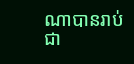ណាបានរាប់ជា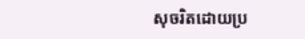សុចរិតដោយប្រ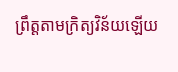ព្រឹត្តតាមក្រិត្យវិន័យឡើយ